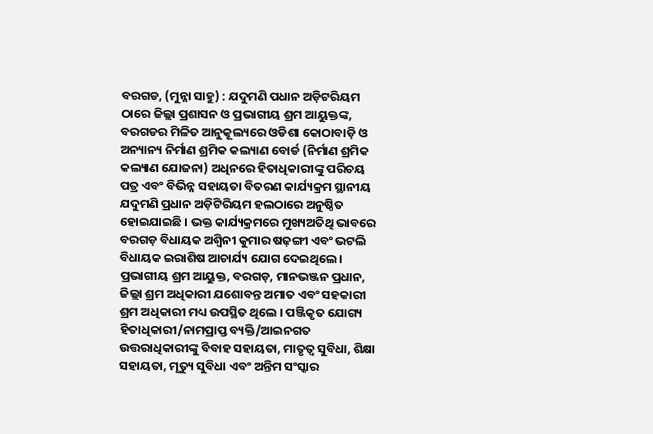ବରଗଡ, (ମୁନ୍ନା ସାହୁ) : ଯଦୁମଣି ପଧାନ ଅଡ଼ିଟରିୟମ ଠାରେ ଜିଲ୍ଲା ପ୍ରଶାସନ ଓ ପ୍ରଭାଗୀୟ ଶ୍ରମ ଆୟୁକ୍ତଙ୍କ, ବରଗଡର ମିଳିତ ଆନୁକୂଲ୍ୟରେ ଓଡିଶା କୋଠାବାଡ଼ି ଓ ଅନ୍ୟାନ୍ୟ ନିର୍ମାଣ ଶ୍ରମିକ କଲ୍ୟାଣ ବୋର୍ଡ (ନିର୍ମାଣ ଶ୍ରମିକ କଲ୍ୟାଣ ଯୋଜନା) ଅଧିନରେ ହିତାଧିକାରୀଙ୍କୁ ପରିଚୟ ପତ୍ର ଏବଂ ବିଭିନ୍ନ ସହାୟତା ବିତରଣ କାର୍ଯ୍ୟକ୍ରମ ସ୍ଥାନୀୟ ଯଦୁମଣି ପ୍ରଧାନ ଅଡ଼ିଟିରିୟମ ହଲଠାରେ ଅନୁଷ୍ଠିତ ହୋଇଯାଇଛି । ଭକ୍ତ କାର୍ଯ୍ୟକ୍ରମରେ ମୁଖ୍ୟଅତିଥି ଭାବରେ ବରଗଡ଼ ବିଧାୟକ ଅଶ୍ୱିନୀ କୁମାର ଷଢ଼ଙ୍ଗୀ ଏବଂ ଭଟଲି ବିଧାୟକ ଇରାଶିଷ ଆଚାର୍ଯ୍ୟ ଯୋଗ ଦେଇଥିଲେ । ପ୍ରଭାଗୀୟ ଶ୍ରମ ଆୟୁକ୍ତ, ବରଗଡ଼, ମାନଭଞ୍ଜନ ପ୍ରଧାନ, ଜିଲ୍ଲା ଶ୍ରମ ଅଧିକାରୀ ଯଶୋବନ୍ତ ଅମାତ ଏବଂ ସହକାରୀ ଶ୍ରମ ଅଧିକାରୀ ମଧ୍ୟ ଉପସ୍ଥିତ ଥିଲେ । ପଞ୍ଜିକୃତ ଯୋଗ୍ୟ ହିତାଧିକାରୀ/ନାମପ୍ରାପ୍ତ ବ୍ୟକ୍ତି/ଆଇନଗତ ଉତ୍ତରାଧିକାରୀଙ୍କୁ ବିବାହ ସହାୟତା, ମାତୃତ୍ୱ ସୁବିଧା, ଶିକ୍ଷା ସହାୟତା, ମୃତ୍ୟୁ ସୁବିଧା ଏବଂ ଅନ୍ତିମ ସଂସ୍କାର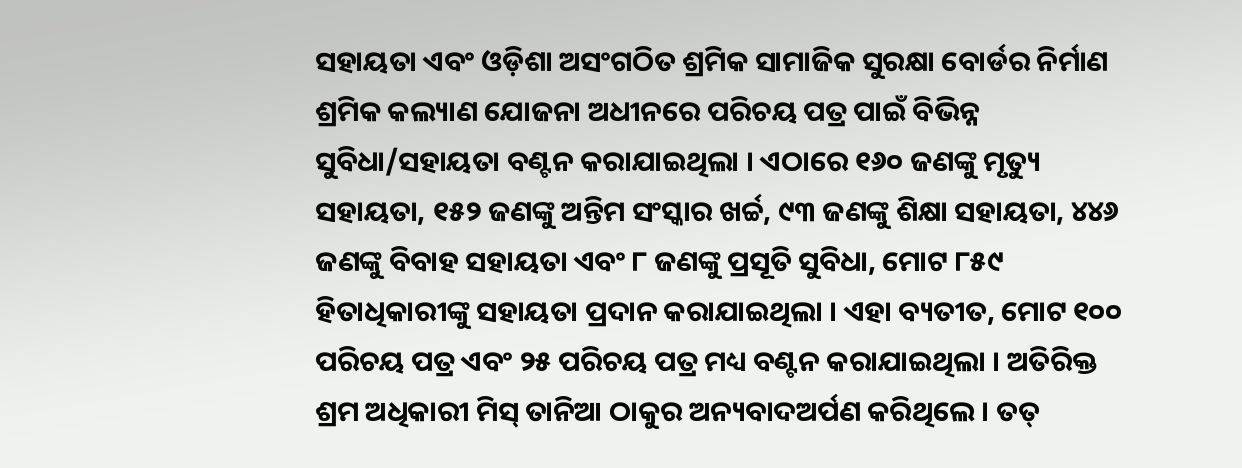ସହାୟତା ଏବଂ ଓଡ଼ିଶା ଅସଂଗଠିତ ଶ୍ରମିକ ସାମାଜିକ ସୁରକ୍ଷା ବୋର୍ଡର ନିର୍ମାଣ ଶ୍ରମିକ କଲ୍ୟାଣ ଯୋଜନା ଅଧୀନରେ ପରିଚୟ ପତ୍ର ପାଇଁ ବିଭିନ୍ନ ସୁବିଧା/ସହାୟତା ବଣ୍ଟନ କରାଯାଇଥିଲା । ଏଠାରେ ୧୬୦ ଜଣଙ୍କୁ ମୃତ୍ୟୁ ସହାୟତା, ୧୫୨ ଜଣଙ୍କୁ ଅନ୍ତିମ ସଂସ୍କାର ଖର୍ଚ୍ଚ, ୯୩ ଜଣଙ୍କୁ ଶିକ୍ଷା ସହାୟତା, ୪୪୬ ଜଣଙ୍କୁ ବିବାହ ସହାୟତା ଏବଂ ୮ ଜଣଙ୍କୁ ପ୍ରସୂତି ସୁବିଧା, ମୋଟ ୮୫୯ ହିତାଧିକାରୀଙ୍କୁ ସହାୟତା ପ୍ରଦାନ କରାଯାଇଥିଲା । ଏହା ବ୍ୟତୀତ, ମୋଟ ୧୦୦ ପରିଚୟ ପତ୍ର ଏବଂ ୨୫ ପରିଚୟ ପତ୍ର ମଧ୍ୟ ବଣ୍ଟନ କରାଯାଇଥିଲା । ଅତିରିକ୍ତ ଶ୍ରମ ଅଧିକାରୀ ମିସ୍ ତାନିଆ ଠାକୁର ଅନ୍ୟବାଦଅର୍ପଣ କରିଥିଲେ । ତତ୍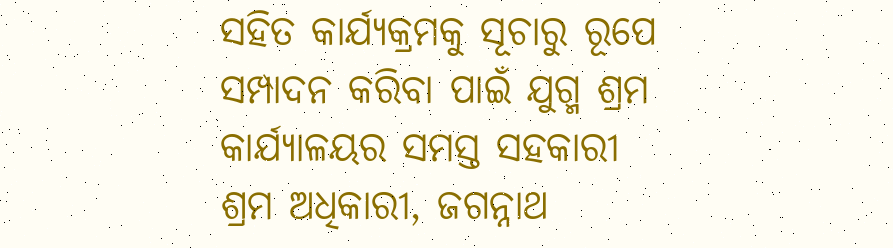ସହିତ କାର୍ଯ୍ୟକ୍ରମକୁ ସୂଚାରୁ ରୂପେ ସମ୍ପାଦନ କରିବା ପାଇଁ ଯୁଗ୍ମ ଶ୍ରମ କାର୍ଯ୍ୟାଳୟର ସମସ୍ତ ସହକାରୀ ଶ୍ରମ ଅଧିକାରୀ, ଜଗନ୍ନାଥ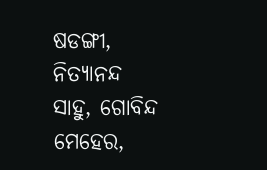ଷଡଙ୍ଗୀ, ନିତ୍ୟାନନ୍ଦ ସାହୁ, ଗୋବିନ୍ଦ ମେହେର,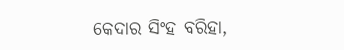କେଦାର ସିଂହ ବରିହା,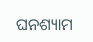ଘନଶ୍ୟାମ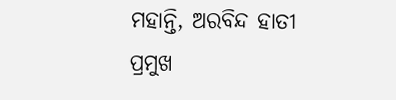ମହାନ୍ତି, ଅରବିନ୍ଦ ହାତୀ ପ୍ରମୁଖ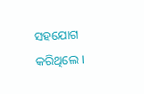ସହଯୋଗ କରିଥିଲେ ।